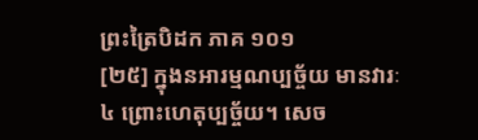ព្រះត្រៃបិដក ភាគ ១០១
[២៥] ក្នុងនអារម្មណប្បច្ច័យ មានវារៈ៤ ព្រោះហេតុប្បច្ច័យ។ សេច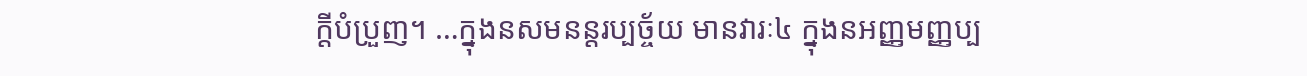ក្តីបំប្រួញ។ …ក្នុងនសមនន្តរប្បច្ច័យ មានវារៈ៤ ក្នុងនអញ្ញមញ្ញប្ប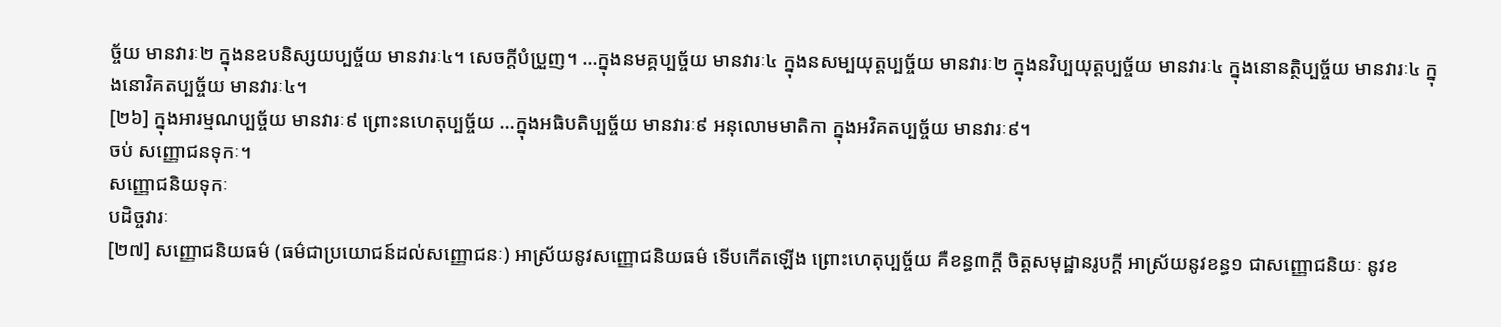ច្ច័យ មានវារៈ២ ក្នុងនឧបនិស្សយប្បច្ច័យ មានវារៈ៤។ សេចក្តីបំប្រួញ។ …ក្នុងនមគ្គប្បច្ច័យ មានវារៈ៤ ក្នុងនសម្បយុត្តប្បច្ច័យ មានវារៈ២ ក្នុងនវិប្បយុត្តប្បច្ច័យ មានវារៈ៤ ក្នុងនោនត្ថិប្បច្ច័យ មានវារៈ៤ ក្នុងនោវិគតប្បច្ច័យ មានវារៈ៤។
[២៦] ក្នុងអារម្មណប្បច្ច័យ មានវារៈ៩ ព្រោះនហេតុប្បច្ច័យ …ក្នុងអធិបតិប្បច្ច័យ មានវារៈ៩ អនុលោមមាតិកា ក្នុងអវិគតប្បច្ច័យ មានវារៈ៩។
ចប់ សញ្ញោជនទុកៈ។
សញ្ញោជនិយទុកៈ
បដិច្ចវារៈ
[២៧] សញ្ញោជនិយធម៌ (ធម៌ជាប្រយោជន៍ដល់សញ្ញោជនៈ) អាស្រ័យនូវសញ្ញោជនិយធម៌ ទើបកើតឡើង ព្រោះហេតុប្បច្ច័យ គឺខន្ធ៣ក្តី ចិត្តសមុដ្ឋានរូបក្តី អាស្រ័យនូវខន្ធ១ ជាសញ្ញោជនិយៈ នូវខ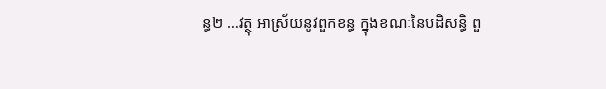ន្ធ២ …វត្ថុ អាស្រ័យនូវពួកខន្ធ ក្នុងខណៈនៃបដិសន្ធិ ពួ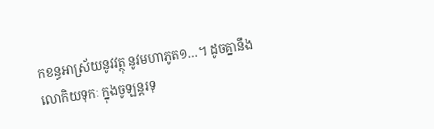កខន្ធអាស្រ័យនូវវត្ថុ នូវមហាភូត១…។ ដូចគ្នានឹងលោកិយទុកៈ ក្នុងចូឡន្តរទុ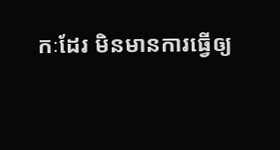កៈដែរ មិនមានការធ្វើឲ្យ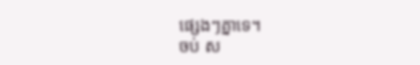ផ្សេងៗគ្នាទេ។
ចប់ ស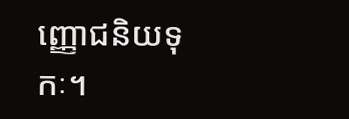ញ្ញោជនិយទុកៈ។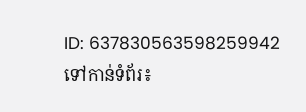ID: 637830563598259942
ទៅកាន់ទំព័រ៖